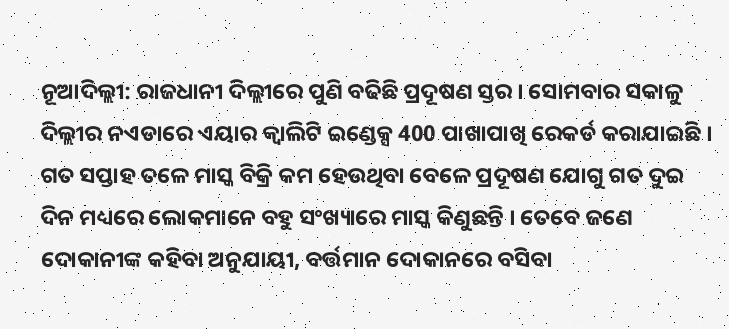ନୂଆଦିଲ୍ଲୀ: ରାଜଧାନୀ ଦିଲ୍ଲୀରେ ପୁଣି ବଢିଛି ପ୍ରଦୂଷଣ ସ୍ତର । ସୋମବାର ସକାଳୁ ଦିଲ୍ଲୀର ନଏଡାରେ ଏୟାର କ୍ବାଲିଟି ଇଣ୍ଡେକ୍ସ 400 ପାଖାପାଖି ରେକର୍ଡ କରାଯାଇଛି ।
ଗତ ସପ୍ତାହ ତଳେ ମାସ୍କ ବିକ୍ରି କମ ହେଉଥିବା ବେଳେ ପ୍ରଦୂଷଣ ଯୋଗୁ ଗତ ଦୁଇ ଦିନ ମଧ୍ୟରେ ଲୋକମାନେ ବହୁ ସଂଖ୍ୟାରେ ମାସ୍କ କିଣୁଛନ୍ତି । ତେବେ ଜଣେ ଦୋକାନୀଙ୍କ କହିବା ଅନୁଯାୟୀ, ବର୍ତ୍ତମାନ ଦୋକାନରେ ବସିବା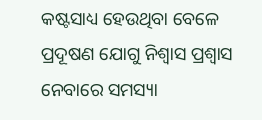କଷ୍ଟସାଧ୍ୟ ହେଉଥିବା ବେଳେ ପ୍ରଦୂଷଣ ଯୋଗୁ ନିଶ୍ବାସ ପ୍ରଶ୍ବାସ ନେବାରେ ସମସ୍ୟା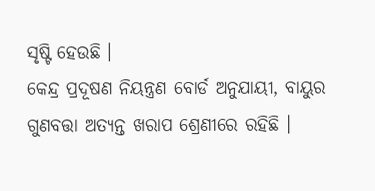ସୃଷ୍ଟି ହେଉଛି ।
କେନ୍ଦ୍ର ପ୍ରଦୂଷଣ ନିୟନ୍ତ୍ରଣ ବୋର୍ଡ ଅନୁଯାୟୀ, ବାୟୁର ଗୁଣବତ୍ତା ଅତ୍ୟନ୍ତ ଖରାପ ଶ୍ରେଣୀରେ ରହିଛି ।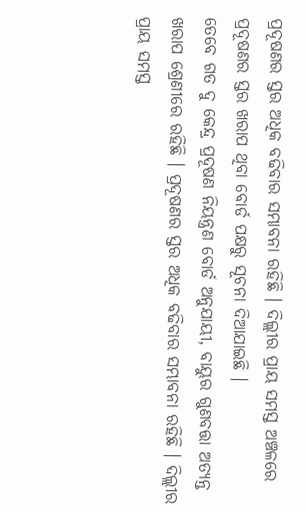ପ୍ରଦୂଷଣର ସ୍ତର ଅଧିକ ବଢିବାର ସମ୍ଭାବନା ରହିଛି । ଦିଲ୍ଲୀର ପ୍ରାୟ ସମସ୍ତ ଅଞ୍ଚଳରେ ପ୍ରଦୂଷଣର ସ୍ତର ଖରାପ ଥିବା ବୋର୍ଡ ପକ୍ଷରୁ ସୂଚନା ଦିଆଯାଇଛି ।
ତେବେ ଗତ ଦୁ କେନ୍ଦ୍ର ପ୍ରଦୂଷଣ ନିୟନ୍ତ୍ରଣ ବୋର୍ଡ ଅନୁଯାୟୀ, ବାୟୁର ଗୁଣବତ୍ତା ଅତ୍ୟନ୍ତ ଖରାପ ଶ୍ରେଣୀରେ ରହିଛି । ପ୍ରଦୂଷଣର ସ୍ତର ଅଧିକ ବଢିବାର ସମ୍ଭାବନା ରହିଛି । ଦିଲ୍ଲୀର ପ୍ରାୟ ସମସ୍ତ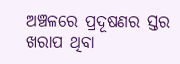ଅଞ୍ଚଳରେ ପ୍ରଦୂଷଣର ସ୍ତର ଖରାପ ଥିବା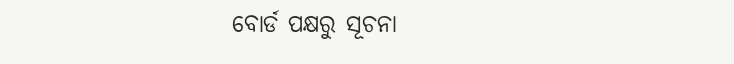ବୋର୍ଡ ପକ୍ଷରୁ ସୂଚନା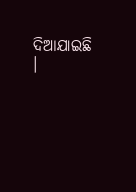ଦିଆଯାଇଛି ।